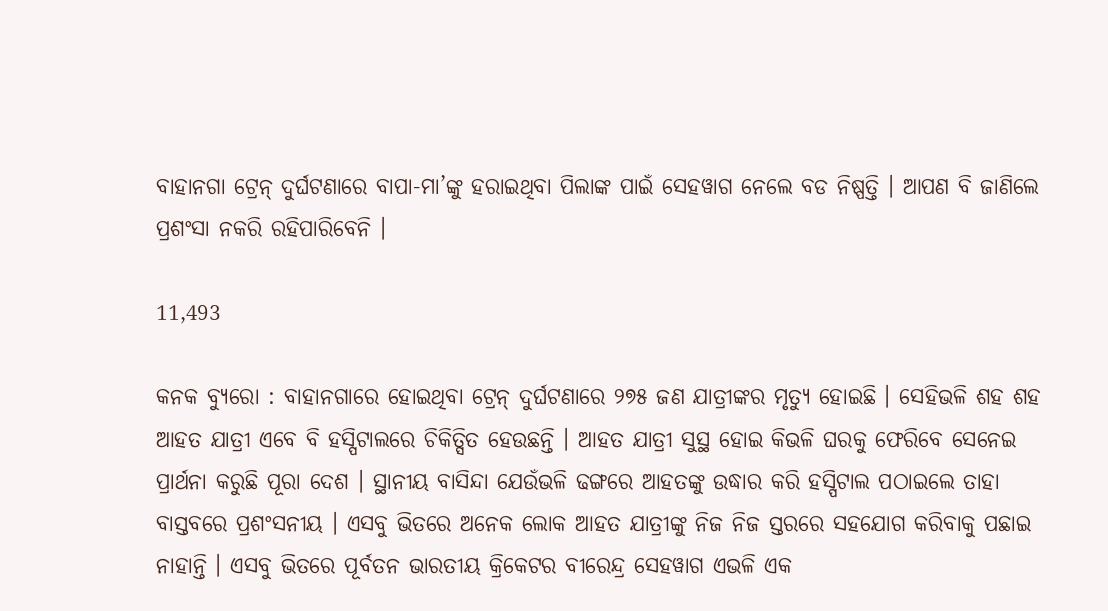ବାହାନଗା ଟ୍ରେନ୍ ଦୁର୍ଘଟଣାରେ ବାପା-ମା’ଙ୍କୁ ହରାଇଥିବା ପିଲାଙ୍କ ପାଇଁ ସେହୱାଗ ନେଲେ ବଡ ନିଷ୍ପତ୍ତି । ଆପଣ ବି ଜାଣିଲେ ପ୍ରଶଂସା ନକରି ରହିପାରିବେନି ।

11,493

କନକ ବ୍ୟୁରୋ : ବାହାନଗାରେ ହୋଇଥିବା ଟ୍ରେନ୍ ଦୁର୍ଘଟଣାରେ ୨୭୫ ଜଣ ଯାତ୍ରୀଙ୍କର ମୃତ୍ୟୁ ହୋଇଛି । ସେହିଭଳି ଶହ ଶହ ଆହତ ଯାତ୍ରୀ ଏବେ ବି ହସ୍ପିଟାଲରେ ଚିକିତ୍ସିତ ହେଉଛନ୍ତି । ଆହତ ଯାତ୍ରୀ ସୁସ୍ଥ ହୋଇ କିଭଳି ଘରକୁ ଫେରିବେ ସେନେଇ ପ୍ରାର୍ଥନା କରୁଛି ପୂରା ଦେଶ । ସ୍ଥାନୀୟ ବାସିନ୍ଦା ଯେଉଁଭଳି ଢଙ୍ଗରେ ଆହତଙ୍କୁ ଉଦ୍ଧାର କରି ହସ୍ପିଟାଲ ପଠାଇଲେ ତାହା ବାସ୍ତବରେ ପ୍ରଶଂସନୀୟ । ଏସବୁ ଭିତରେ ଅନେକ ଲୋକ ଆହତ ଯାତ୍ରୀଙ୍କୁ ନିଜ ନିଜ ସ୍ତରରେ ସହଯୋଗ କରିବାକୁ ପଛାଇ ନାହାନ୍ତି । ଏସବୁ ଭିତରେ ପୂର୍ବତନ ଭାରତୀୟ କ୍ରିକେଟର ବୀରେନ୍ଦ୍ର ସେହୱାଗ ଏଭଳି ଏକ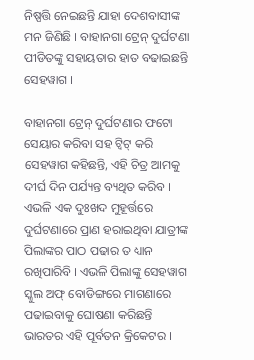ନିଷ୍ପତ୍ତି ନେଇଛନ୍ତି ଯାହା ଦେଶବାସୀଙ୍କ ମନ ଜିଣିଛି । ବାହାନଗା ଟ୍ରେନ୍ ଦୁର୍ଘଟଣା ପୀଡିତଙ୍କୁ ସହାୟତାର ହାତ ବଢାଇଛନ୍ତି ସେହୱାଗ ।

ବାହାନଗା ଟ୍ରେନ୍ ଦୁର୍ଘଟଣାର ଫଟୋ ସେୟାର କରିବା ସହ ଟ୍ୱିଟ୍ କରି ସେହୱାଗ କହିଛନ୍ତି, ଏହି ଚିତ୍ର ଆମକୁ ଦୀର୍ଘ ଦିନ ପର୍ଯ୍ୟନ୍ତ ବ୍ୟଥିତ କରିବ । ଏଭଳି ଏକ ଦୁଃଖଦ ମୁହୂର୍ତ୍ତରେ ଦୁର୍ଘଟଣାରେ ପ୍ରାଣ ହରାଇଥିବା ଯାତ୍ରୀଙ୍କ ପିଲାଙ୍କର ପାଠ ପଢାର ତ ଧ୍ୟାନ ରଖିପାରିବି । ଏଭଳି ପିଲାଙ୍କୁ ସେହୱାଗ ସ୍କୁଲ ଅଫ୍ ବୋଡିଙ୍ଗରେ ମାଗଣାରେ ପଢାଇବାକୁ ଘୋଷଣା କରିଛନ୍ତି ଭାରତର ଏହି ପୂର୍ବତନ କ୍ରିକେଟର ।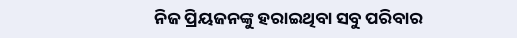ନିଜ ପ୍ରିୟଜନଙ୍କୁ ହରାଇଥିବା ସବୁ ପରିବାର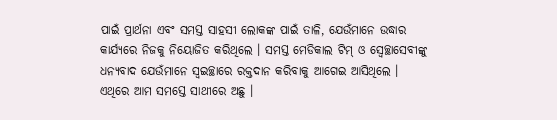ପାଇଁ ପ୍ରାର୍ଥନା ଏବଂ ସମସ୍ତ ସାହସୀ ଲୋକଙ୍କ ପାଇଁ ତାଳି, ଯେଉଁମାନେ ଉଦ୍ଧାର କାର୍ଯ୍ୟରେ ନିଜକୁ ନିୟୋଜିତ କରିଥିଲେ । ସମସ୍ତ ମେଡିକାଲ ଟିମ୍ ଓ ସ୍ୱେଚ୍ଛାସେବୀଙ୍କୁ ଧନ୍ୟବାଦ ଯେଉଁମାନେ ସ୍ୱଇଚ୍ଛାରେ ରକ୍ତଦାନ କରିବାକୁ ଆଗେଇ ଆସିଥିଲେ । ଏଥିରେ ଆମ ସମସ୍ତେ ସାଥୀରେ ଅଛୁ ।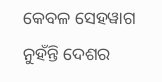କେବଳ ସେହୱାଗ ନୁହଁନ୍ତି ଦେଶର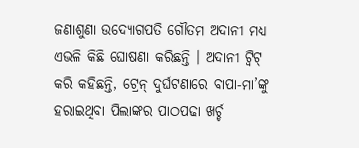ଜଣାଶୁଣା ଉଦ୍ୟୋଗପତି ଗୌତମ ଅଦାନୀ ମଧ୍ୟ ଏଭଳି କିଛି ଘୋଷଣା କରିଛନ୍ତି । ଅଦାନୀ ଟ୍ୱିଟ୍ କରି କହିଛନ୍ତି, ଟ୍ରେନ୍ ଦୁର୍ଘଟଣାରେ ବାପା-ମା’ଙ୍କୁ ହରାଇଥିବା ପିଲାଙ୍କର ପାଠପଢା ଖର୍ଚ୍ଚ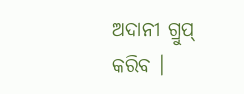ଅଦାନୀ ଗ୍ରୁପ୍ କରିବ ।